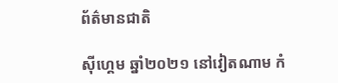ព័ត៌មានជាតិ

ស៊ីហ្គេម ឆ្នាំ២០២១ នៅវៀតណាម កំ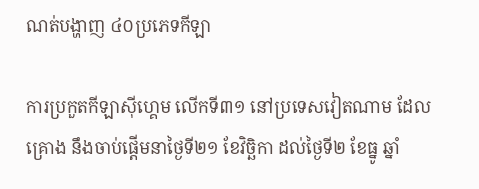ណត់បង្ហាញ ៤០ប្រភេទកីឡា

ការប្រកួតកីឡាស៊ីហ្គេម លើកទី៣១ នៅប្រទេសវៀតណាម ដែលគ្រោង នឹងចាប់ផ្តើមនាថ្ងៃទី២១ ខែវិច្ឆិកា ដល់ថ្ងៃទី២ ខែធ្នូ ឆ្នាំ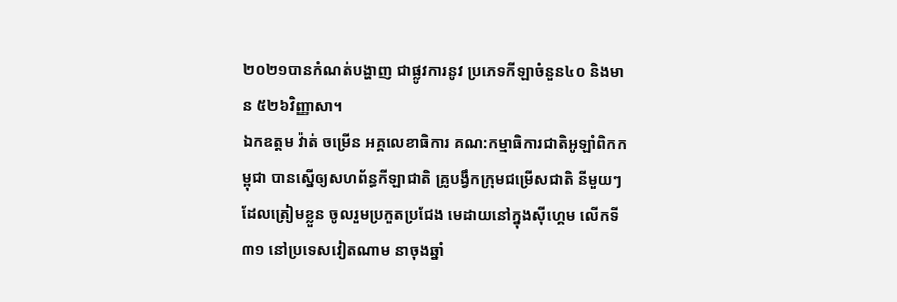២០២១បានកំណត់បង្ហាញ ជាផ្លូវការនូវ ប្រភេទកីឡាចំនួន៤០ និងមាន ៥២៦វិញ្ញាសា។
ឯកឧត្តម វ៉ាត់ ចម្រើន អគ្គលេខាធិការ គណ:កម្មាធិការជាតិអូឡាំពិកកម្ពុជា បានស្នើឲ្យសហព័ន្ធកីឡាជាតិ គ្រូបង្វឹកក្រុមជម្រើសជាតិ នីមួយៗ ដែលត្រៀមខ្លួន ចូលរួមប្រកួតប្រជែង មេដាយនៅក្នុងស៊ីហ្គេម លើកទី៣១ នៅប្រទេសវៀតណាម នាចុងឆ្នាំ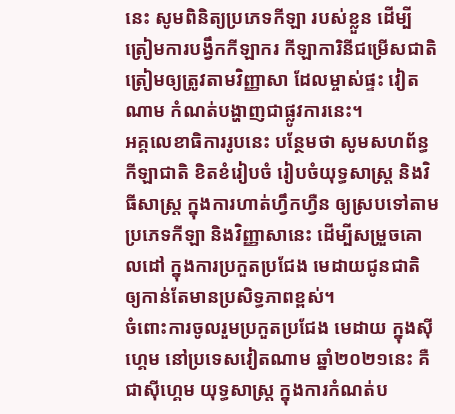នេះ សូមពិនិត្យប្រភេទកីឡា របស់ខ្លួន ដើម្បីត្រៀមការបង្វឹកកីឡាករ កីឡាការិនីជម្រើសជាតិ ត្រៀមឲ្យត្រូវតាមវិញ្ញាសា ដែលម្ចាស់ផ្ទះ វៀតណាម កំណត់បង្ហាញជាផ្លូវការនេះ។
អគ្គលេខាធិការរូបនេះ បន្ថែមថា សូមសហព័ន្ធកីឡាជាតិ ខិតខំរៀបចំ រៀបចំយុទ្ធសាស្រ្ត និងវិធីសាស្រ្ត ក្នុងការហាត់ហ្វឹកហ្វឺន ឲ្យស្របទៅតាម ប្រភេទកីឡា និងវិញ្ញាសានេះ ដើម្បីសម្រួចគោលដៅ ក្នុងការប្រកួតប្រជែង មេដាយជូនជាតិ ឲ្យកាន់តែមានប្រសិទ្ធភាពខ្ពស់។
ចំពោះការចូលរួមប្រកួតប្រជែង មេដាយ ក្នុងស៊ីហ្គេម នៅប្រទេសវៀតណាម ឆ្នាំ២០២១នេះ គឺជាស៊ីហ្គេម យុទ្ធសាស្ត្រ ក្នុងការកំណត់ប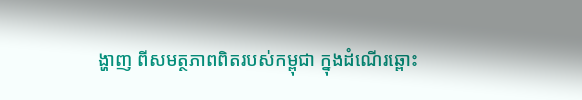ង្ហាញ ពីសមត្ថភាពពិតរបស់កម្ពុជា ក្នុងដំណើរឆ្ពោះ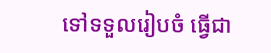ទៅទទួលរៀបចំ ធ្វើជា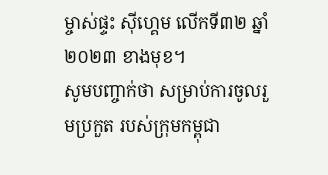ម្ចាស់ផ្ទះ ស៊ីហ្គេម លើកទី៣២ ឆ្នាំ២០២៣ ខាងមុខ។
សូមបញ្ចាក់ថា សម្រាប់ការចូលរួមប្រកួត របស់ក្រុមកម្ពុជា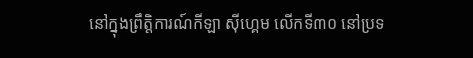នៅក្នុងព្រឹត្តិការណ៍កីឡា ស៊ីហ្គេម លើកទី៣០ នៅប្រទ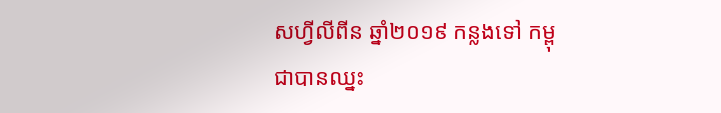សហ្វីលីពីន ឆ្នាំ២០១៩ កន្លងទៅ កម្ពុជាបានឈ្នះ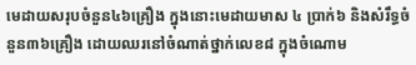មេដាយសរុបចំនួន៤៦គ្រឿង ក្នុងនោះមេដាយមាស ៤ ប្រាក់៦ និងសំរឹទ្ធចំនួន៣៦គ្រឿង ដោយឈរនៅចំណាត់ថ្នាក់លេខ៨ ក្នុងចំណោម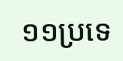១១ប្រទេ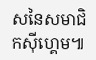សនៃសមាជិកស៊ីហ្គេម៕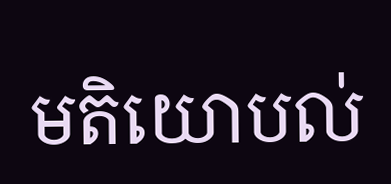មតិយោបល់